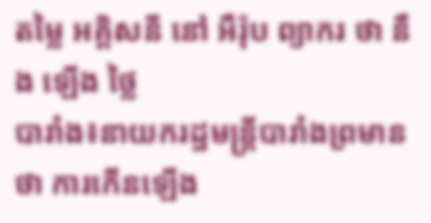តម្លៃ អគ្គិសនី នៅ អឺរ៉ុប ព្យាករ ថា នឹង ឡើង ថ្លៃ
បារាំង៖នាយករដ្ឋមន្ត្រីបារាំងព្រមានថា ការកើនឡើង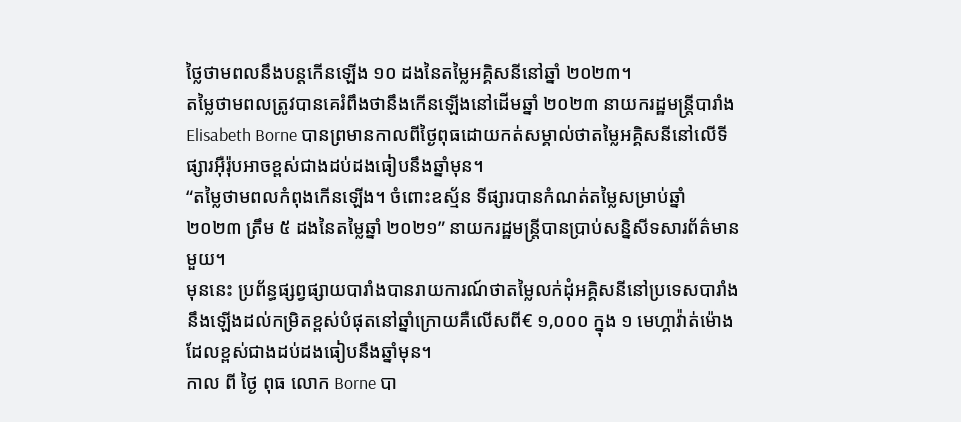ថ្លៃថាមពលនឹងបន្តកើនឡើង ១០ ដងនៃតម្លៃអគ្គិសនីនៅឆ្នាំ ២០២៣។
តម្លៃថាមពលត្រូវបានគេរំពឹងថានឹងកើនឡើងនៅដើមឆ្នាំ ២០២៣ នាយករដ្ឋមន្ត្រីបារាំង Elisabeth Borne បានព្រមានកាលពីថ្ងៃពុធដោយកត់សម្គាល់ថាតម្លៃអគ្គិសនីនៅលើទីផ្សារអ៊ឺរ៉ុបអាចខ្ពស់ជាងដប់ដងធៀបនឹងឆ្នាំមុន។
“តម្លៃថាមពលកំពុងកើនឡើង។ ចំពោះឧស្ម័ន ទីផ្សារបានកំណត់តម្លៃសម្រាប់ឆ្នាំ ២០២៣ ត្រឹម ៥ ដងនៃតម្លៃឆ្នាំ ២០២១” នាយករដ្ឋមន្ត្រីបានប្រាប់សន្និសីទសារព័ត៌មានមួយ។
មុននេះ ប្រព័ន្ធផ្សព្វផ្សាយបារាំងបានរាយការណ៍ថាតម្លៃលក់ដុំអគ្គិសនីនៅប្រទេសបារាំងនឹងឡើងដល់កម្រិតខ្ពស់បំផុតនៅឆ្នាំក្រោយគឺលើសពី€ ១,០០០ ក្នុង ១ មេហ្គាវ៉ាត់ម៉ោង ដែលខ្ពស់ជាងដប់ដងធៀបនឹងឆ្នាំមុន។
កាល ពី ថ្ងៃ ពុធ លោក Borne បា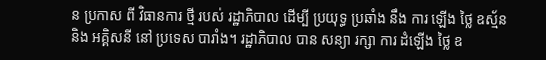ន ប្រកាស ពី វិធានការ ថ្មី របស់ រដ្ឋាភិបាល ដើម្បី ប្រយុទ្ធ ប្រឆាំង នឹង ការ ឡើង ថ្លៃ ឧស្ម័ន និង អគ្គិសនី នៅ ប្រទេស បារាំង។ រដ្ឋាភិបាល បាន សន្យា រក្សា ការ ដំឡើង ថ្លៃ ឧ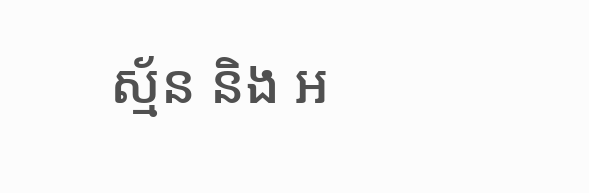ស្ម័ន និង អ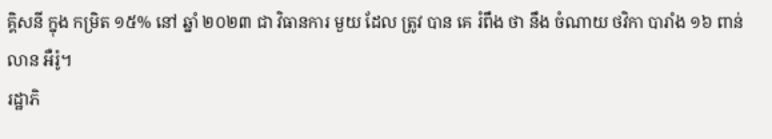គ្គិសនី ក្នុង កម្រិត ១៥% នៅ ឆ្នាំ ២០២៣ ជា វិធានការ មួយ ដែល ត្រូវ បាន គេ រំពឹង ថា នឹង ចំណាយ ថវិកា បារាំង ១៦ ពាន់ លាន អឺរ៉ូ។
រដ្ឋាភិ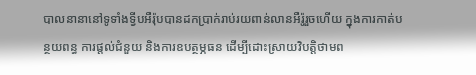បាលនានានៅទូទាំងទ្វីបអឺរ៉ុបបានដកប្រាក់រាប់រយពាន់លានអឺរ៉ូរួចហើយ ក្នុងការកាត់បន្ថយពន្ធ ការផ្តល់ជំនួយ និងការឧបត្ថម្ភធន ដើម្បីដោះស្រាយវិបត្តិថាមព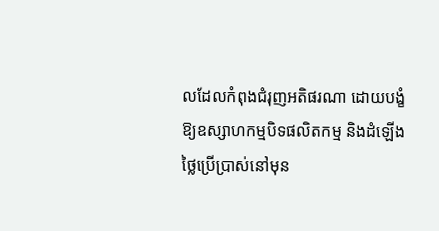លដែលកំពុងជំរុញអតិផរណា ដោយបង្ខំឱ្យឧស្សាហកម្មបិទផលិតកម្ម និងដំឡើងថ្លៃប្រើប្រាស់នៅមុន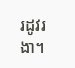រដូវរងា។